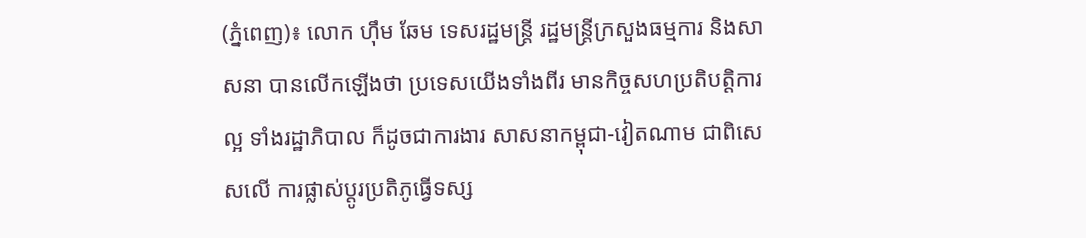(ភ្នំពេញ)៖ លោក ហ៊ឹម ឆែម ទេសរដ្ឋមន្រ្តី រដ្ឋមន្ត្រីក្រសួងធម្មការ និងសាសនា បានលើកឡើងថា ប្រទេសយើងទាំងពីរ មានកិច្ចសហប្រតិបត្តិការល្អ ទាំងរដ្ឋាភិបាល ក៏ដូចជាការងារ សាសនាកម្ពុជា-វៀតណាម ជាពិសេសលើ ការផ្លាស់ប្តូរប្រតិភូធ្វើទស្ស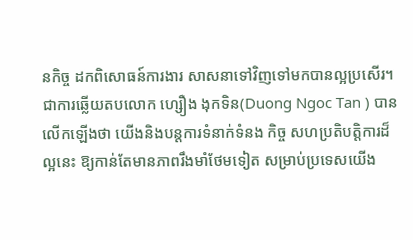នកិច្ច ដកពិសោធន៍ការងារ សាសនាទៅវិញទៅមកបានល្អប្រសើរ។
ជាការឆ្លើយតបលោក ហ្សឿង ងុកទិន(Duong Ngoc Tan ) បានលើកឡើងថា យើងនិងបន្តការទំនាក់ទំនង កិច្ច សហប្រតិបត្តិការដ៏ល្អនេះ ឱ្យកាន់តែមានភាពរឹងមាំថែមទៀត សម្រាប់ប្រទេសយើង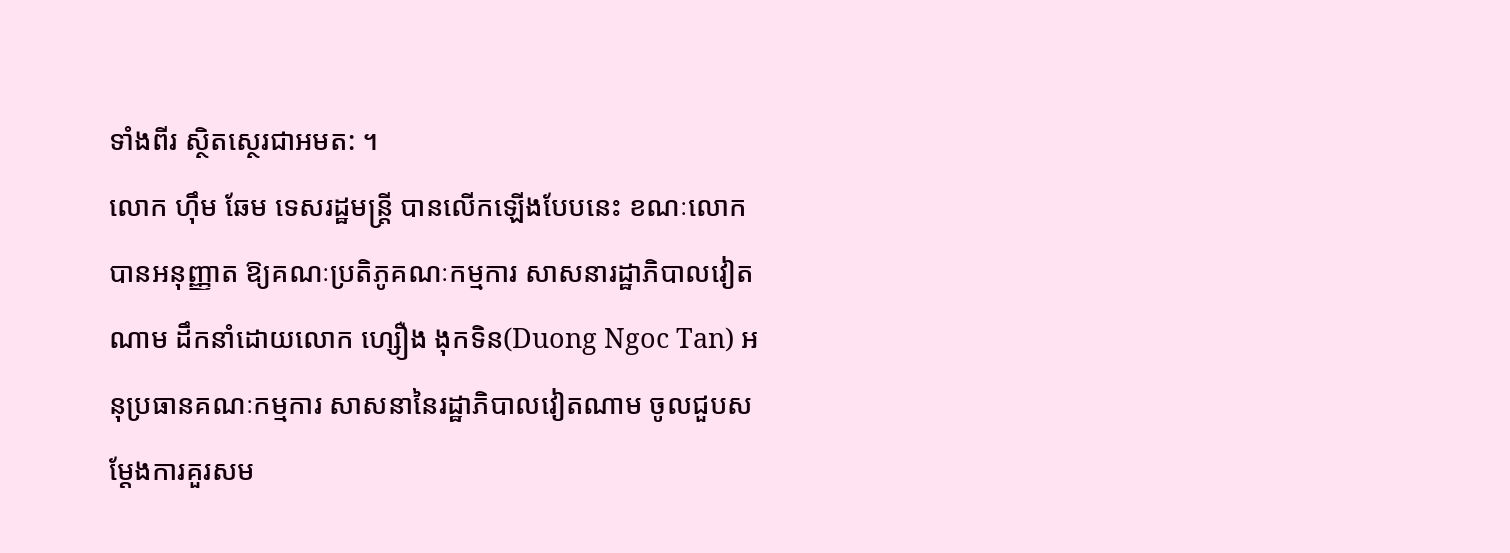ទាំងពីរ ស្ថិតស្ថេរជាអមត: ។
លោក ហ៊ឹម ឆែម ទេសរដ្ឋមន្រ្តី បានលើកឡើងបែបនេះ ខណៈលោក បានអនុញ្ញាត ឱ្យគណៈប្រតិភូគណៈកម្មការ សាសនារដ្ឋាភិបាលវៀតណាម ដឹកនាំដោយលោក ហ្សឿង ងុកទិន(Duong Ngoc Tan) អនុប្រធានគណៈកម្មការ សាសនានៃរដ្ឋាភិបាលវៀតណាម ចូលជួបសម្តែងការគួរសម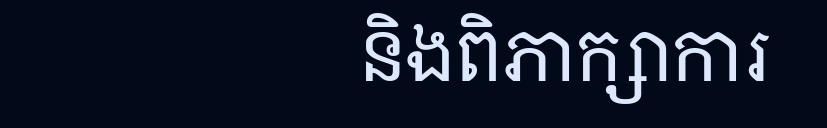និងពិភាក្សាការ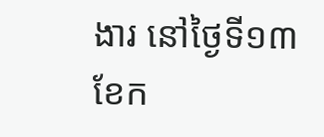ងារ នៅថ្ងៃទី១៣ ខែក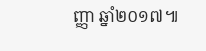ញ្ញា ឆ្នាំ២០១៧៕